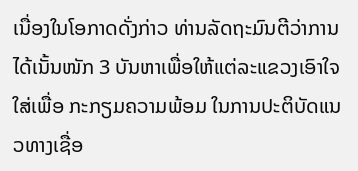ເນື່ອງໃນໂອກາດດັ່ງກ່າວ ທ່ານລັດຖະມົນຕີວ່າການ ໄດ້ເນັ້ນໜັກ 3 ບັນຫາເພື່ອໃຫ້ແຕ່ລະແຂວງເອົາໃຈໃສ່ເພື່ອ ກະກຽມຄວາມພ້ອມ ໃນການປະຕິບັດແນວທາງເຊື່ອ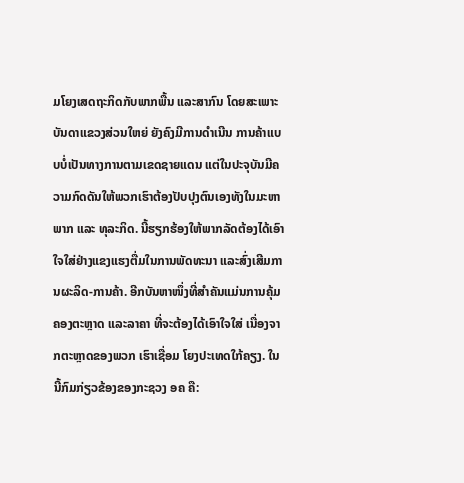ມໂຍງເສດຖະກິດກັບພາກພື້ນ ແລະສາກົນ ໂດຍສະເພາະ ບັນດາແຂວງສ່ວນໃຫຍ່ ຍັງຄົງມີການດຳເນີນ ການຄ້າແບບບໍ່ເປັນທາງການຕາມເຂດຊາຍແດນ ແຕ່ໃນປະຈຸບັນມີຄວາມກົດດັນໃຫ້ພວກເຮົາຕ້ອງປັບປຸງຕົນເອງທັງໃນມະຫາພາກ ແລະ ທຸລະກິດ. ນີ້ຮຽກຮ້ອງໃຫ້ພາກລັດຕ້ອງໄດ້ເອົາໃຈໃສ່ຢ່າງແຂງແຮງຕື່ມໃນການພັດທະນາ ແລະສົ່ງເສີມການຜະລິດ-ການຄ້າ. ອີກບັນຫາໜຶ່ງທີ່ສໍາຄັນແມ່ນການຄຸ້ມຄອງຕະຫຼາດ ແລະລາຄາ ທີ່ຈະຕ້ອງໄດ້ເອົາໃຈໃສ່ ເນື່ອງຈາກຕະຫຼາດຂອງພວກ ເຮົາເຊື່ອມ ໂຍງປະເທດໃກ້ຄຽງ. ໃນນີ້ກົມກ່ຽວຂ້ອງຂອງກະຊວງ ອຄ ຄື: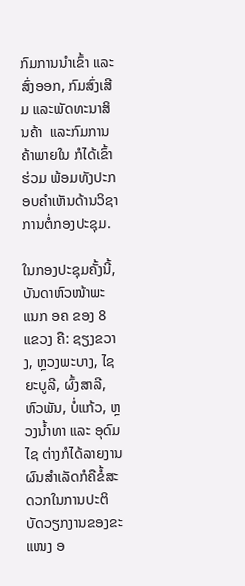ກົມການນຳເຂົ້າ ແລະສົ່ງອອກ, ກົມສົ່ງເສີມ ແລະພັດທະນາສິນຄ້າ  ແລະກົມການຄ້າພາຍໃນ ກໍໄດ້ເຂົ້າຮ່ວມ ພ້ອມທັງປະກອບຄໍາເຫັນດ້ານວິຊາການຕໍ່ກອງປະຊຸມ.

ໃນກອງປະຊຸມຄັ້ງນີ້, ບັນດາຫົວໜ້າພະແນກ ອຄ ຂອງ 8 ແຂວງ ຄື: ຊຽງຂວາງ, ຫຼວງພະບາງ, ໄຊຍະບູລີ, ຜົ້ງສາລີ, ຫົວພັນ, ບໍ່ແກ້ວ, ຫຼວງນໍ້າທາ ແລະ ອຸດົມໄຊ ຕ່າງກໍໄດ້ລາຍງານຜົນສຳເລັດກໍຄືຂໍ້ສະດວກໃນການປະຕິບັດວຽກງານຂອງຂະແໜງ ອ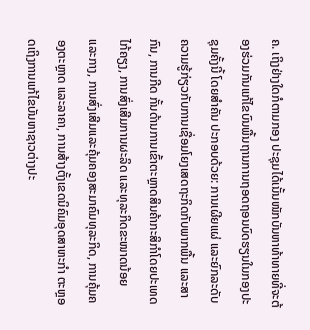ຄ. ເຖິງຢ່າງໃດກໍຕາມກອງ ປະຊຸມໄດ້ເນັ້ນໜັກບັນຫາທ້າທາຍທີ່ຈະຕ້ອງຮ່ວມກັນແກ້ໄຂບົນພື້ນຖານການຖອດຖອນບົດຮຽນໃນກອງປະຊຸມຄັ້ງນີ້ ໂດຍສຳຄັນ ປະກອບດ້ວຍ: ການເຜີຍແຜ່ ແລະຍົກລະດັບຄວາມຮູ້ກ່ຽວກັບການເຊື່ອມໂຍງເສດຖະກິດກັບພາກພື້ນ ແລະສາກົນ, ການກີດ ກັ້ນດ້ານການເຂົ້າຕະຫຼາດສິນຄ້າກະສິກຳໂດຍປະເທດໄກ້ຄຽງ, ການສົ່ງເສີມການຜະລິດ ແລະທຸລະກິດຂະໜາດນ້ອຍ ແລະກາງ, ການສົ່ງເສີມແລະຄຸ້ມຄອງສະມາຄົມທຸລະກິດ, ການຄຸ້ມຄອງຕະຫຼາດ ແລະລາຄາ, ການສ້າງຕັ້ງເຂດນິຄົມອຸດສາຫະກຳ ຕະຫຼອດເຖິງການແກ້ໄຂບັນຫາຊາວຕ່າງປະ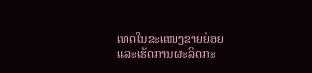ເທດໃນຂະແໜງຂາຍຍ່ອຍ ແລະເຮັດການຜະລິດກະ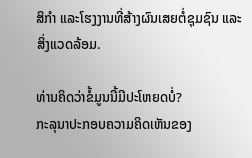ສິກຳ ແລະໂຮງງານທີ່ສ້າງຜົນເສຍຕໍ່ຊຸມຊົນ ແລະສິ່ງແວດລ້ອມ.

ທ່ານຄິດວ່າຂໍ້ມູນນີ້ມີປະໂຫຍດບໍ່?
ກະລຸນາປະກອບຄວາມຄິດເຫັນຂອງ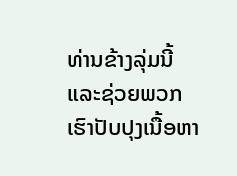ທ່ານຂ້າງລຸ່ມນີ້ ແລະຊ່ວຍພວກເຮົາປັບປຸງເນື້ອຫາ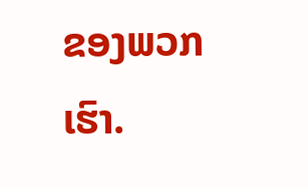ຂອງພວກເຮົາ.